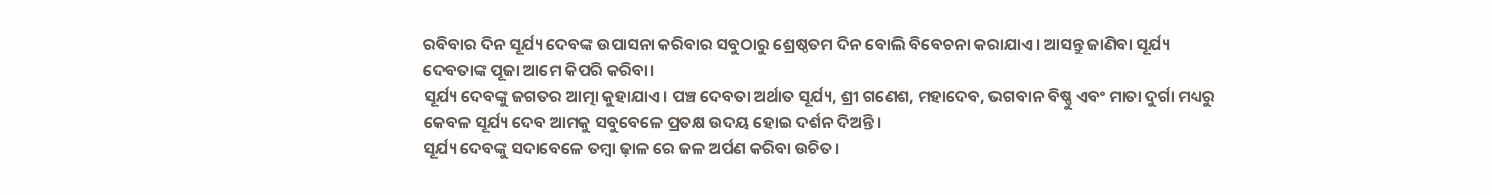ରବିବାର ଦିନ ସୂର୍ଯ୍ୟ ଦେବଙ୍କ ଉପାସନା କରିବାର ସବୁଠାରୁ ଶ୍ରେଷ୍ଠତମ ଦିନ ବୋଲି ବିବେଚନା କରାଯାଏ। ଆସନ୍ତୁ ଜାଣିବା ସୂର୍ଯ୍ୟ ଦେବତାଙ୍କ ପୂଜା ଆମେ କିପରି କରିବା।
ସୂର୍ଯ୍ୟ ଦେବଙ୍କୁ ଜଗତର ଆତ୍ମା କୁହାଯାଏ। ପଞ୍ଚ ଦେବତା ଅର୍ଥାତ ସୂର୍ଯ୍ୟ, ଶ୍ରୀ ଗଣେଶ, ମହାଦେବ, ଭଗବାନ ବିଷ୍ଣୁ ଏବଂ ମାତା ଦୁର୍ଗା ମଧ୍ୟରୁ କେବଳ ସୂର୍ଯ୍ୟ ଦେବ ଆମକୁ ସବୁବେଳେ ପ୍ରତକ୍ଷ ଉଦୟ ହୋଇ ଦର୍ଶନ ଦିଅନ୍ତି।
ସୂର୍ଯ୍ୟ ଦେବଙ୍କୁ ସଦାବେଳେ ତମ୍ବା ଢ଼ାଳ ରେ ଜଳ ଅର୍ପଣ କରିବା ଉଚିତ।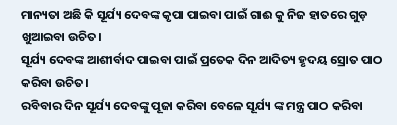ମାନ୍ୟତା ଅଛି କି ସୂର୍ଯ୍ୟ ଦେବଙ୍କ କୃପା ପାଇବା ପାଇଁ ଗାଈ କୁ ନିଜ ହାତରେ ଗୁଡ଼ ଖୁଆଇବା ଉଚିତ।
ସୂର୍ଯ୍ୟ ଦେବଙ୍କ ଆଶୀର୍ବାଦ ପାଇବା ପାଇଁ ପ୍ରତେକ ଦିନ ଆଦିତ୍ୟ ହୃଦୟ ସ୍ରୋତ ପାଠ କରିବା ଉଚିତ।
ରବିବାର ଦିନ ସୂର୍ଯ୍ୟ ଦେବଙ୍କୁ ପୂଜା କରିବା ବେଳେ ସୂର୍ଯ୍ୟ ଙ୍କ ମନ୍ତ୍ର ପାଠ କରିବା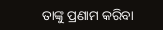ତାଙ୍କୁ ପ୍ରଣାମ କରିବା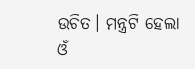ଉଚିତ। ମନ୍ତ୍ରଟି ହେଲା ଓଁ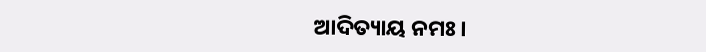ଆଦିତ୍ୟାୟ ନମଃ।